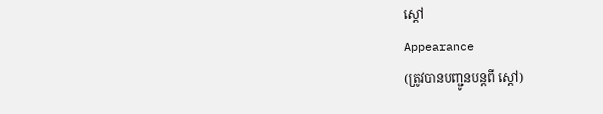ស្ដៅ
Appearance
(ត្រូវបានបញ្ជូនបន្តពី ស្តៅ)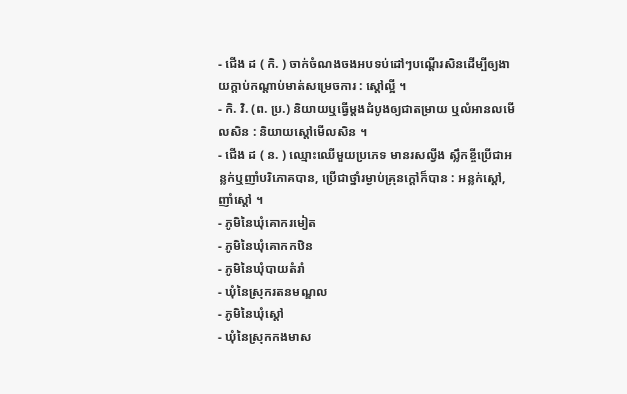- ជើង ដ ( កិ. ) ចាក់ចំណងចងអបទប់ដៅៗបណ្ដើរសិនដើម្បីឲ្យងាយក្ដាប់កណ្ដាប់មាត់សម្រេចការ : ស្ដៅល្អី ។
- កិ. វិ. (ព. ប្រ.) និយាយឬធ្វើម្ដងដំបូងឲ្យជាតម្រាយ ឬលំអានលមើលសិន : និយាយស្ដៅមើលសិន ។
- ជើង ដ ( ន. ) ឈ្មោះឈើមួយប្រភេទ មានរសល្វីង ស្លឹកខ្ចីប្រើជាអន្លក់ឬញាំបរិភោគបាន, ប្រើជាថ្នាំរម្ងាប់គ្រុនក្ដៅក៏បាន : អន្លក់ស្ដៅ, ញាំស្ដៅ ។
- ភូមិនៃឃុំគោករមៀត
- ភូមិនៃឃុំគោកកឋិន
- ភូមិនៃឃុំបាយតំរាំ
- ឃុំនៃស្រុករតនមណ្ឌល
- ភូមិនៃឃុំស្ដៅ
- ឃុំនៃស្រុកកងមាស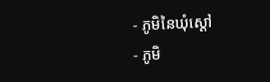- ភូមិនៃឃុំស្ដៅ
- ភូមិ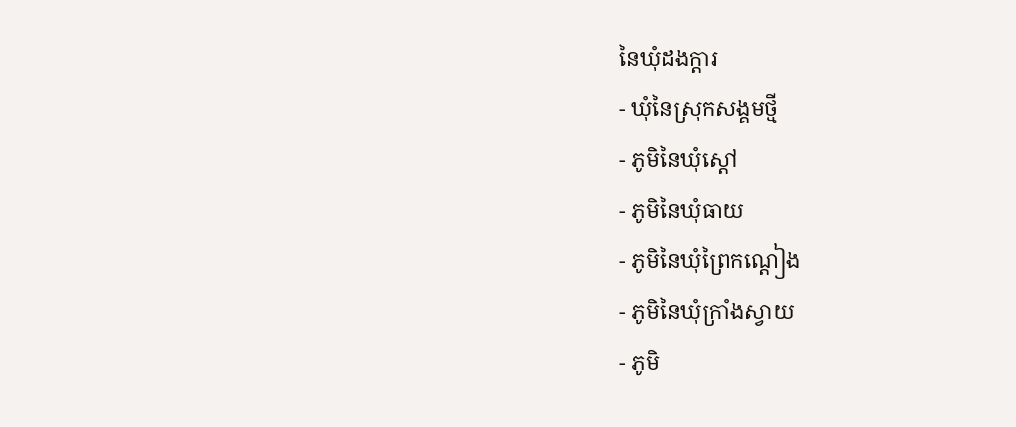នៃឃុំដងក្ដារ
- ឃុំនៃស្រុកសង្គមថ្មី
- ភូមិនៃឃុំស្ដៅ
- ភូមិនៃឃុំធាយ
- ភូមិនៃឃុំព្រៃកណ្ដៀង
- ភូមិនៃឃុំក្រាំងស្វាយ
- ភូមិ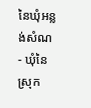នៃឃុំអន្លង់សំណ
- ឃុំនៃស្រុក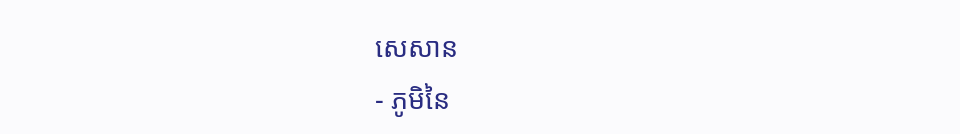សេសាន
- ភូមិនៃ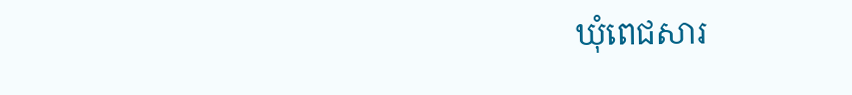ឃុំពេជសារ